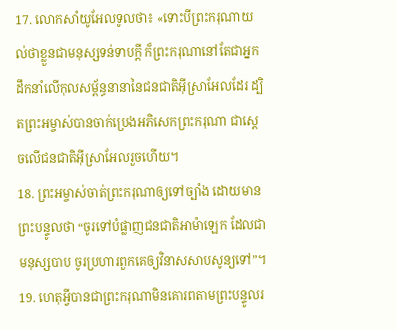17. លោកសាំយូអែលទូលថា៖ «ទោះបីព្រះករុណាយល់ថាខ្លួនជាមនុស្សទន់ទាបក្ដី ក៏ព្រះករុណានៅតែជាអ្នកដឹកនាំលើកុលសម្ព័ន្ធនានានៃជនជាតិអ៊ីស្រាអែលដែរ ដ្បិតព្រះអម្ចាស់បានចាក់ប្រេងអភិសេកព្រះករុណា ជាស្ដេចលើជនជាតិអ៊ីស្រាអែលរួចហើយ។
18. ព្រះអម្ចាស់ចាត់ព្រះករុណាឲ្យទៅច្បាំង ដោយមានព្រះបន្ទូលថា “ចូរទៅបំផ្លាញជនជាតិអាម៉ាឡេក ដែលជាមនុស្សបាប ចូរប្រហារពួកគេឲ្យវិនាសសាបសូន្យទៅ”។
19. ហេតុអ្វីបានជាព្រះករុណាមិនគោរពតាមព្រះបន្ទូលរ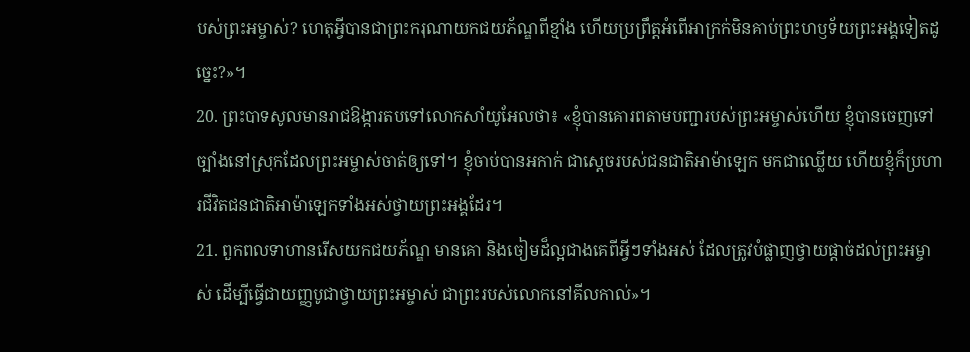បស់ព្រះអម្ចាស់? ហេតុអ្វីបានជាព្រះករុណាយកជយភ័ណ្ឌពីខ្មាំង ហើយប្រព្រឹត្តអំពើអាក្រក់មិនគាប់ព្រះហឫទ័យព្រះអង្គទៀតដូច្នេះ?»។
20. ព្រះបាទសូលមានរាជឱង្ការតបទៅលោកសាំយូអែលថា៖ «ខ្ញុំបានគោរពតាមបញ្ជារបស់ព្រះអម្ចាស់ហើយ ខ្ញុំបានចេញទៅច្បាំងនៅស្រុកដែលព្រះអម្ចាស់ចាត់ឲ្យទៅ។ ខ្ញុំចាប់បានអកាក់ ជាស្ដេចរបស់ជនជាតិអាម៉ាឡេក មកជាឈ្លើយ ហើយខ្ញុំក៏ប្រហារជីវិតជនជាតិអាម៉ាឡេកទាំងអស់ថ្វាយព្រះអង្គដែរ។
21. ពួកពលទាហានរើសយកជយភ័ណ្ឌ មានគោ និងចៀមដ៏ល្អជាងគេពីអ្វីៗទាំងអស់ ដែលត្រូវបំផ្លាញថ្វាយផ្ដាច់ដល់ព្រះអម្ចាស់ ដើម្បីធ្វើជាយញ្ញបូជាថ្វាយព្រះអម្ចាស់ ជាព្រះរបស់លោកនៅគីលកាល់»។